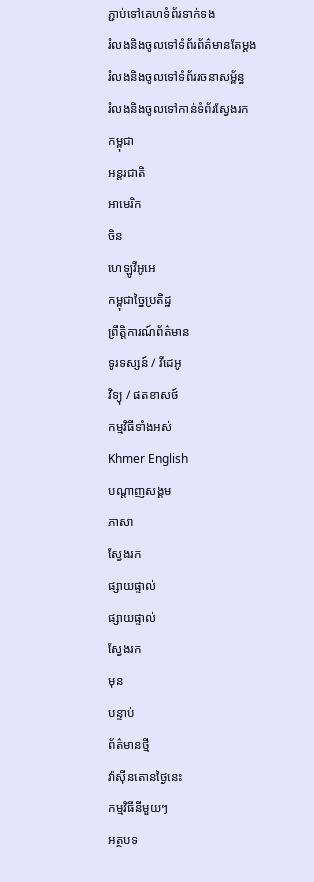ភ្ជាប់ទៅគេហទំព័រទាក់ទង
រំលងនិងចូលទៅទំព័រព័ត៌មានតែម្តង
រំលងនិងចូលទៅទំព័ររចនាសម្ព័ន្ធ
រំលងនិងចូលទៅកាន់ទំព័រស្វែងរក
កម្ពុជា
អន្តរជាតិ
អាមេរិក
ចិន
ហេឡូវីអូអេ
កម្ពុជាច្នៃប្រតិដ្ឋ
ព្រឹត្តិការណ៍ព័ត៌មាន
ទូរទស្សន៍ / វីដេអូ
វិទ្យុ / ផតខាសថ៍
កម្មវិធីទាំងអស់
Khmer English
បណ្តាញសង្គម
ភាសា
ស្វែងរក
ផ្សាយផ្ទាល់
ផ្សាយផ្ទាល់
ស្វែងរក
មុន
បន្ទាប់
ព័ត៌មានថ្មី
វ៉ាស៊ីនតោនថ្ងៃនេះ
កម្មវិធីនីមួយៗ
អត្ថបទ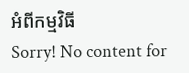អំពីកម្មវិធី
Sorry! No content for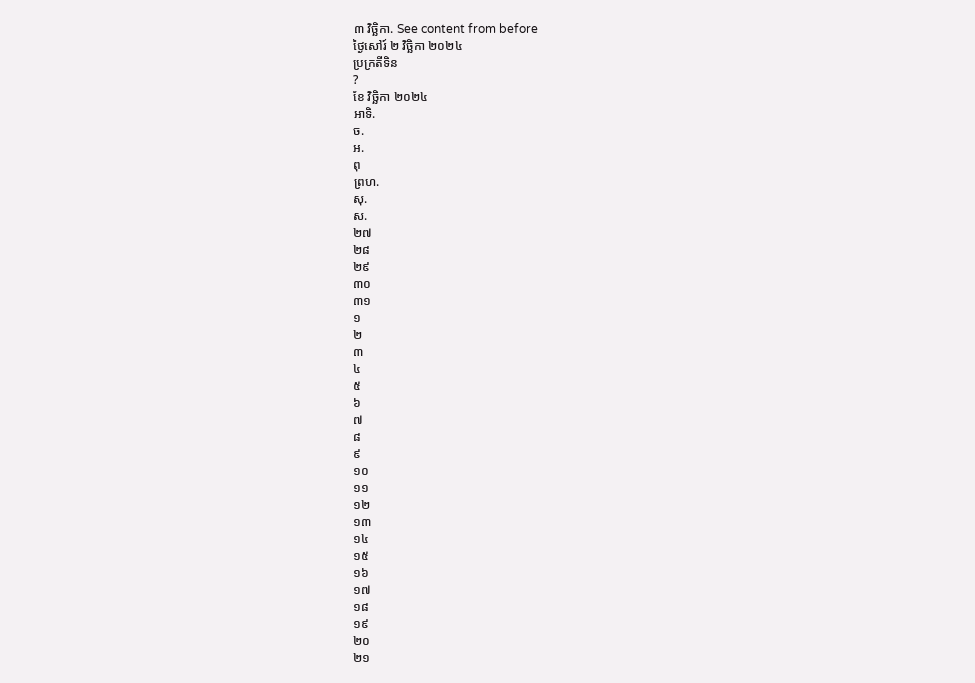៣ វិច្ឆិកា. See content from before
ថ្ងៃសៅរ៍ ២ វិច្ឆិកា ២០២៤
ប្រក្រតីទិន
?
ខែ វិច្ឆិកា ២០២៤
អាទិ.
ច.
អ.
ពុ
ព្រហ.
សុ.
ស.
២៧
២៨
២៩
៣០
៣១
១
២
៣
៤
៥
៦
៧
៨
៩
១០
១១
១២
១៣
១៤
១៥
១៦
១៧
១៨
១៩
២០
២១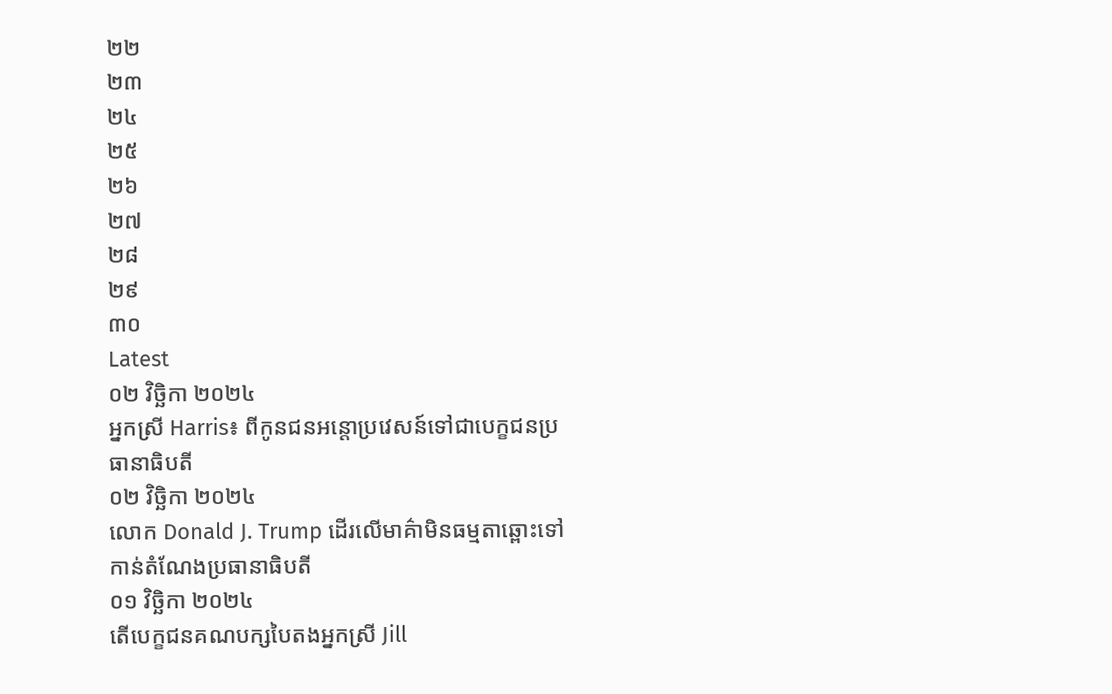២២
២៣
២៤
២៥
២៦
២៧
២៨
២៩
៣០
Latest
០២ វិច្ឆិកា ២០២៤
អ្នកស្រី Harris៖ ពីកូនជនអន្តោប្រវេសន៍ទៅជាបេក្ខជនប្រធានាធិបតី
០២ វិច្ឆិកា ២០២៤
លោក Donald J. Trump ដើរលើមាគ៌ាមិនធម្មតាឆ្ពោះទៅកាន់តំណែងប្រធានាធិបតី
០១ វិច្ឆិកា ២០២៤
តើបេក្ខជនគណបក្សបៃតងអ្នកស្រី Jill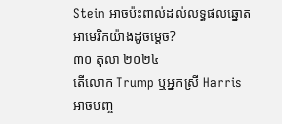Stein អាចប៉ះពាល់ដល់លទ្ធផលឆ្នោតអាមេរិកយ៉ាងដូចម្តេច?
៣០ តុលា ២០២៤
តើលោក Trump ឬអ្នកស្រី Harris អាចបញ្ច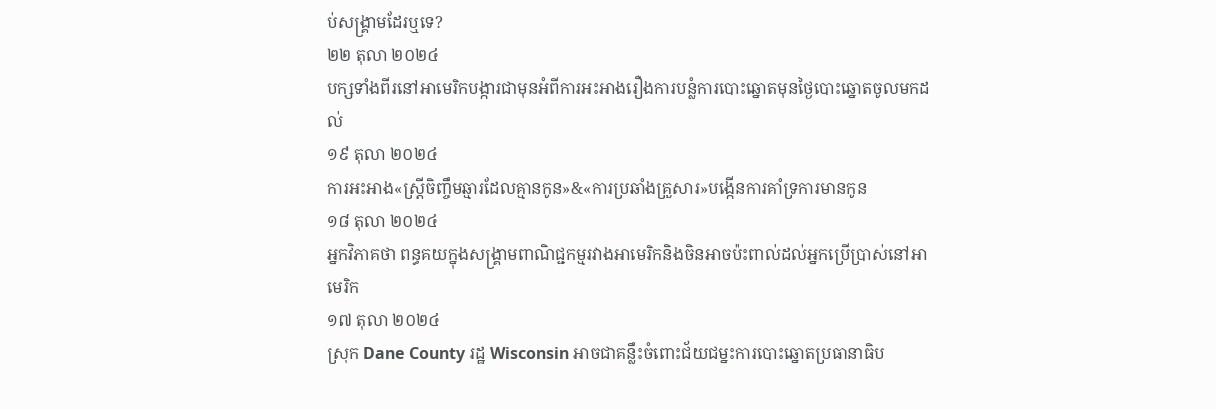ប់សង្គ្រាមដែរឬទេ?
២២ តុលា ២០២៤
បក្សទាំងពីរនៅអាមេរិកបង្ការជាមុនអំពីការអះអាងរឿងការបន្លំការបោះឆ្នោតមុនថ្ងៃបោះឆ្នោតចូលមកដល់
១៩ តុលា ២០២៤
ការអះអាង«ស្ត្រីចិញ្ចឹមឆ្មារដែលគ្មានកូន»&«ការប្រឆាំងគ្រួសារ»បង្កើនការគាំទ្រការមានកូន
១៨ តុលា ២០២៤
អ្នកវិភាគថា ពន្ធគយក្នុងសង្រ្គាមពាណិជ្ជកម្មរវាងអាមេរិកនិងចិនអាចប៉ះពាល់ដល់អ្នកប្រើប្រាស់នៅអាមេរិក
១៧ តុលា ២០២៤
ស្រុក Dane County រដ្ឋ Wisconsin អាចជាគន្លឹះចំពោះជ័យជម្នះការបោះឆ្នោតប្រធានាធិប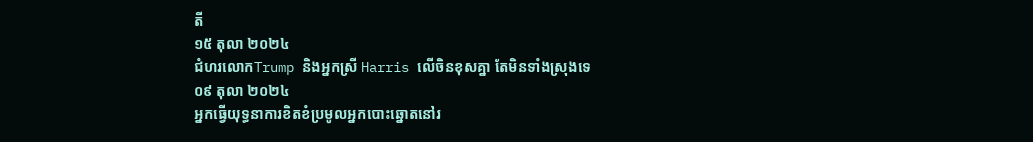តី
១៥ តុលា ២០២៤
ជំហរលោកTrump និងអ្នកស្រី Harris លើចិនខុសគ្នា តែមិនទាំងស្រុងទេ
០៩ តុលា ២០២៤
អ្នកធ្វើយុទ្ធនាការខិតខំប្រមូលអ្នកបោះឆ្នោតនៅរ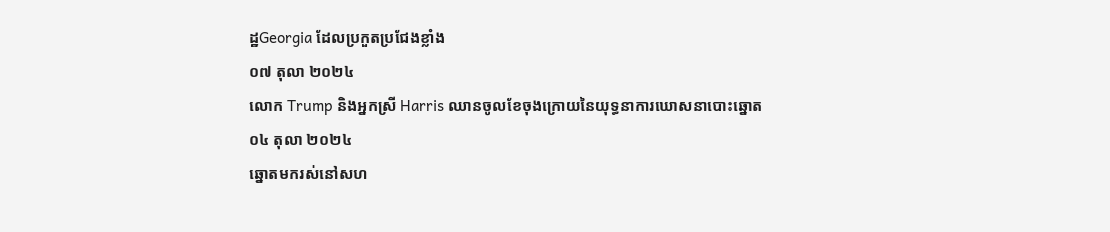ដ្ឋGeorgia ដែលប្រកួតប្រជែងខ្លាំង
០៧ តុលា ២០២៤
លោក Trump និងអ្នកស្រី Harris ឈានចូលខែចុងក្រោយនៃយុទ្ធនាការឃោសនាបោះឆ្នោត
០៤ តុលា ២០២៤
ឆ្នោតមករស់នៅសហ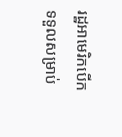រដ្ឋអាមេរិកបើកទទួលសម្រាប់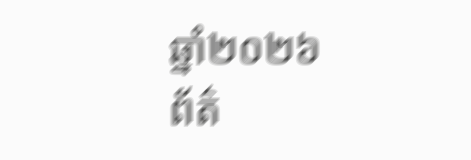ឆ្នាំ២០២៦
ព័ត៌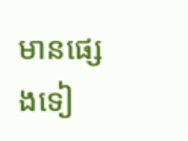មានផ្សេងទៀ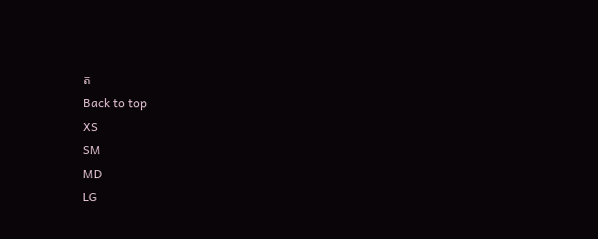ត
Back to top
XS
SM
MD
LG